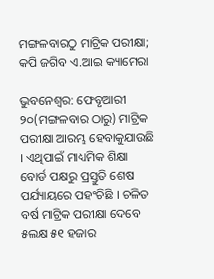ମଙ୍ଗଳବାରଠୁ ମାଟ୍ରିକ ପରୀକ୍ଷା; କପି ଜଗିବ ଏ.ଆଇ କ୍ୟାମେରା

ଭୁବନେଶ୍ୱର: ଫେବୃଆରୀ ୨୦(ମଙ୍ଗଳବାର ଠାରୁ) ମାଟ୍ରିକ ପରୀକ୍ଷା ଆରମ୍ଭ ହେବାକୁଯାଉଛି । ଏଥିପାଇଁ ମାଧ୍ୟମିକ ଶିକ୍ଷା ବୋର୍ଡ ପକ୍ଷରୁ ପ୍ରସ୍ତୁତି ଶେଷ ପର୍ଯ୍ୟାୟରେ ପହଂଚିଛି । ଚଳିତ ବର୍ଷ ମାଟ୍ରିକ ପରୀକ୍ଷା ଦେବେ ୫ଲକ୍ଷ ୫୧ ହଜାର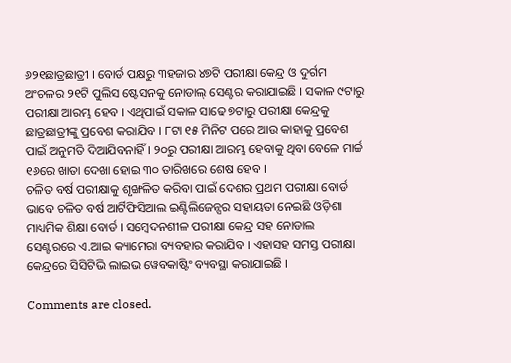୬୨୧ଛାତ୍ରଛାତ୍ରୀ । ବୋର୍ଡ ପକ୍ଷରୁ ୩ହଜାର ୪୭ଟି ପରୀକ୍ଷା କେନ୍ଦ୍ର ଓ ଦୁର୍ଗମ ଅଂଚଳର ୨୧ଟି ପୁଲିସ ଷ୍ଟେସନକୁ ନୋଡାଲ୍‌ ସେଣ୍ଟର କରାଯାଇଛି । ସକାଳ ୯ଟାରୁ ପରୀକ୍ଷା ଆରମ୍ଭ ହେବ । ଏଥିପାଇଁ ସକାଳ ସାଢେ ୭ଟାରୁ ପରୀକ୍ଷା କେନ୍ଦ୍ରକୁ ଛାତ୍ରଛାତ୍ରୀଙ୍କୁ ପ୍ରବେଶ କରାଯିବ । ୮ଟା ୧୫ ମିନିଟ ପରେ ଆଉ କାହାକୁ ପ୍ରବେଶ ପାଇଁ ଅନୁମତି ଦିଆଯିବନାହିଁ । ୨୦ରୁ ପରୀକ୍ଷା ଆରମ୍ଭ ହେବାକୁ ଥିବା ବେଳେ ମାର୍ଚ୍ଚ ୧୬ରେ ଖାତା ଦେଖା ହୋଇ ୩୦ ତାରିଖରେ ଶେଷ ହେବ ।
ଚଳିତ ବର୍ଷ ପରୀକ୍ଷାକୁ ଶୃଙ୍ଖଳିତ କରିବା ପାଇଁ ଦେଶର ପ୍ରଥମ ପରୀକ୍ଷା ବୋର୍ଡ ଭାବେ ଚଳିତ ବର୍ଷ ଆର୍ଟିଫିସିଆଲ ଇଣ୍ଟିଲିଜେନ୍ସର ସହାୟତା ନେଇଛି ଓଡ଼ିଶା ମାଧ୍ୟମିକ ଶିକ୍ଷା ବୋର୍ଡ । ସମ୍ବେଦନଶୀଳ ପରୀକ୍ଷା କେନ୍ଦ୍ର ସହ ନୋଡାଲ ସେଣ୍ଟରରେ ଏ.ଆଇ କ୍ୟାମେରା ବ୍ୟବହାର କରାଯିବ । ଏହାସହ ସମସ୍ତ ପରୀକ୍ଷା କେନ୍ଦ୍ରରେ ସିସିଟିଭି ଲାଇଭ ୱେବକାଷ୍ଟିଂ ବ୍ୟବସ୍ଥା କରାଯାଇଛି ।

Comments are closed.